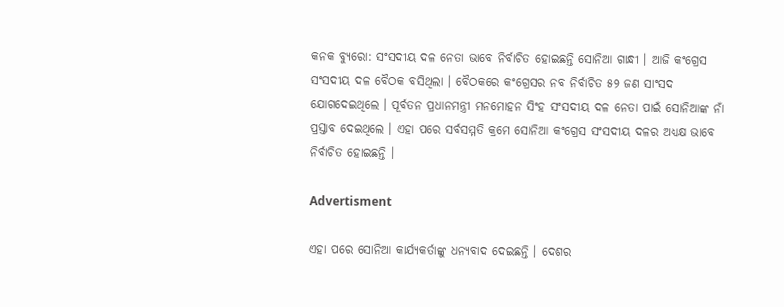କନକ ବ୍ୟୁରୋ: ସଂସଦୀୟ ଦଳ ନେତା ଭାବେ ନିର୍ବାଚିତ ହୋଇଛନ୍ତି ସୋନିଆ ଗାନ୍ଧୀ । ଆଜି କଂଗ୍ରେସ ସଂସଦୀୟ ଦଳ ବୈଠକ ବସିଥିଲା । ବୈଠକରେ କଂଗ୍ରେସର ନବ ନିର୍ବାଚିତ ୫୨ ଜଣ ସାଂସଦ ଯୋଗଦେଇଥିଲେ । ପୂର୍ବତନ ପ୍ରଧାନମନ୍ତ୍ରୀ ମନମୋହନ ସିଂହ ସଂସଦୀୟ ଦଳ ନେତା ପାଇଁ ସୋନିଆଙ୍କ ନାଁ ପ୍ରସ୍ତାବ ଦେଇଥିଲେ । ଏହା ପରେ ସର୍ବସମ୍ମତି କ୍ରମେ ସୋନିଆ କଂଗ୍ରେସ ସଂସଦୀୟ ଦଳର ଅଧ୍ୟକ୍ଷ ଭାବେ ନିର୍ବାଚିତ ହୋଇଛନ୍ତି ।

Advertisment

ଏହା ପରେ ସୋନିଆ କାର୍ଯ୍ୟକର୍ତାଙ୍କୁ ଧନ୍ୟବାଦ ଦେଇଛନ୍ତି । ଦେଶର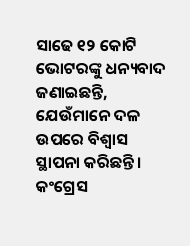ସାଢେ ୧୨ କୋଟି ଭୋଟରଙ୍କୁ ଧନ୍ୟବାଦ ଜଣାଇଛନ୍ତି, ଯେଉଁମାନେ ଦଳ ଉପରେ ବିଶ୍ୱାସ ସ୍ଥାପନା କରିଛନ୍ତି । କଂଗ୍ରେସ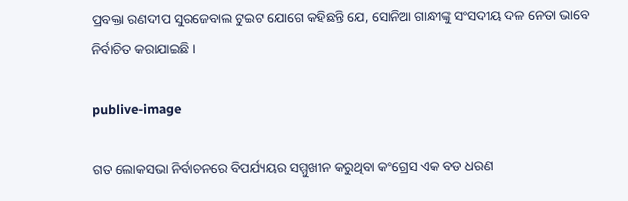ପ୍ରବକ୍ତା ରଣଦୀପ ସୁରଜେବାଲ ଟୁଇଟ ଯୋଗେ କହିଛନ୍ତି ଯେ, ସୋନିଆ ଗାନ୍ଧୀଙ୍କୁ ସଂସଦୀୟ ଦଳ ନେତା ଭାବେ ନିର୍ବାଚିତ କରାଯାଇଛି ।

publive-image

ଗତ ଲୋକସଭା ନିର୍ବାଚନରେ ବିପର୍ଯ୍ୟୟର ସମ୍ମୁଖୀନ କରୁଥିବା କଂଗ୍ରେସ ଏକ ବଡ ଧରଣ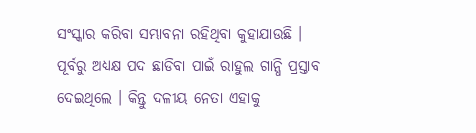ସଂସ୍କାର କରିବା ସମ୍ଭାବନା ରହିଥିବା କୁହାଯାଉଛି । ପୂର୍ବରୁ ଅଧ୍ୟକ୍ଷ ପଦ ଛାଡିବା ପାଇଁ ରାହୁଲ ଗାନ୍ଧି ପ୍ରସ୍ତାବ ଦେଇଥିଲେ । କିନ୍ତୁ ଦଳୀୟ ନେତା ଏହାକୁ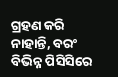ଗ୍ରହଣ କରି ନାହାନ୍ତି, ବରଂ ବିଭିନ୍ନ ପିସିସିରେ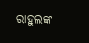ରାହୁଲଙ୍କ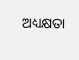ଅଧ୍ୟକ୍ଷତା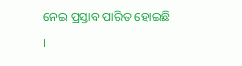ନେଇ ପ୍ରସ୍ତାବ ପାରିତ ହୋଇଛି ।